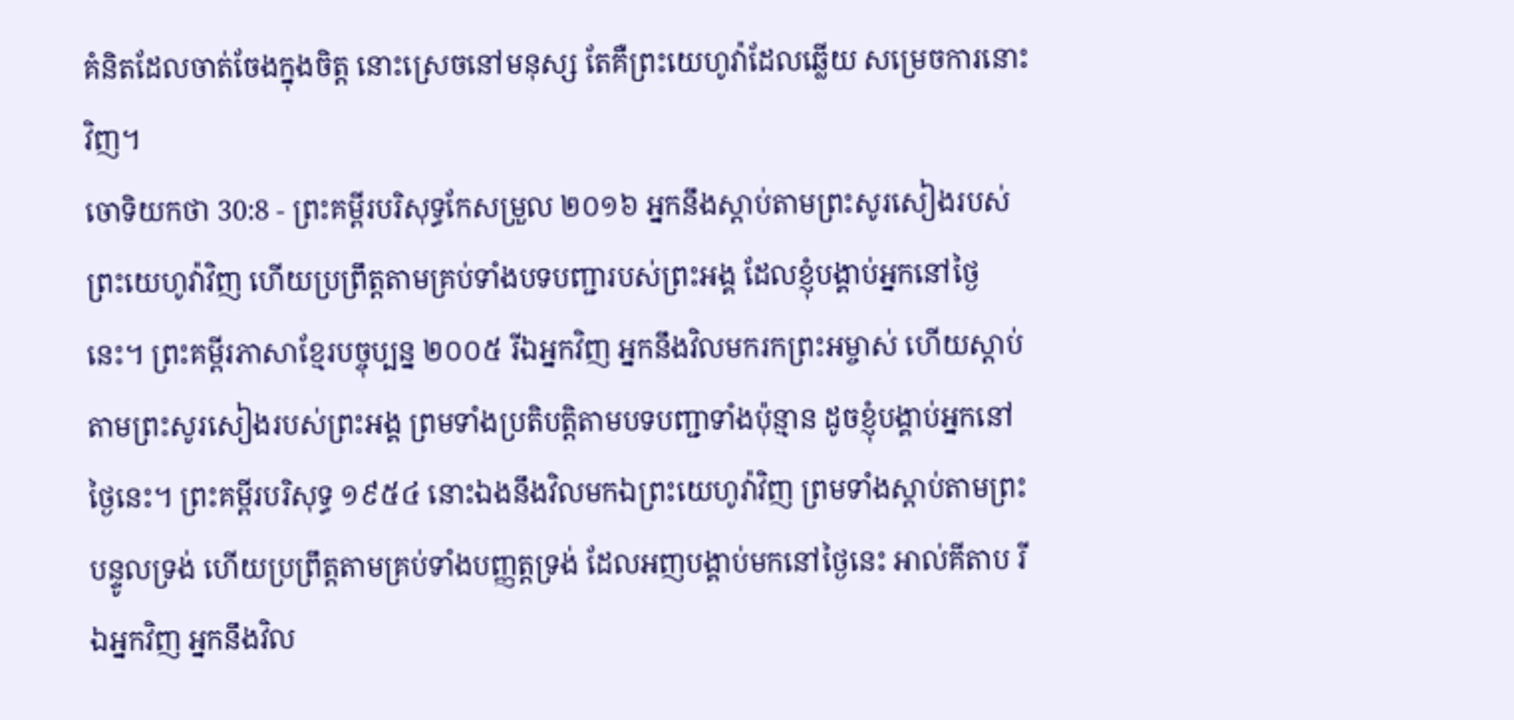គំនិតដែលចាត់ចែងក្នុងចិត្ត នោះស្រេចនៅមនុស្ស តែគឺព្រះយេហូវ៉ាដែលឆ្លើយ សម្រេចការនោះវិញ។
ចោទិយកថា 30:8 - ព្រះគម្ពីរបរិសុទ្ធកែសម្រួល ២០១៦ អ្នកនឹងស្ដាប់តាមព្រះសូរសៀងរបស់ព្រះយេហូវ៉ាវិញ ហើយប្រព្រឹត្តតាមគ្រប់ទាំងបទបញ្ជារបស់ព្រះអង្គ ដែលខ្ញុំបង្គាប់អ្នកនៅថ្ងៃនេះ។ ព្រះគម្ពីរភាសាខ្មែរបច្ចុប្បន្ន ២០០៥ រីឯអ្នកវិញ អ្នកនឹងវិលមករកព្រះអម្ចាស់ ហើយស្ដាប់តាមព្រះសូរសៀងរបស់ព្រះអង្គ ព្រមទាំងប្រតិបត្តិតាមបទបញ្ជាទាំងប៉ុន្មាន ដូចខ្ញុំបង្គាប់អ្នកនៅថ្ងៃនេះ។ ព្រះគម្ពីរបរិសុទ្ធ ១៩៥៤ នោះឯងនឹងវិលមកឯព្រះយេហូវ៉ាវិញ ព្រមទាំងស្តាប់តាមព្រះបន្ទូលទ្រង់ ហើយប្រព្រឹត្តតាមគ្រប់ទាំងបញ្ញត្តទ្រង់ ដែលអញបង្គាប់មកនៅថ្ងៃនេះ អាល់គីតាប រីឯអ្នកវិញ អ្នកនឹងវិល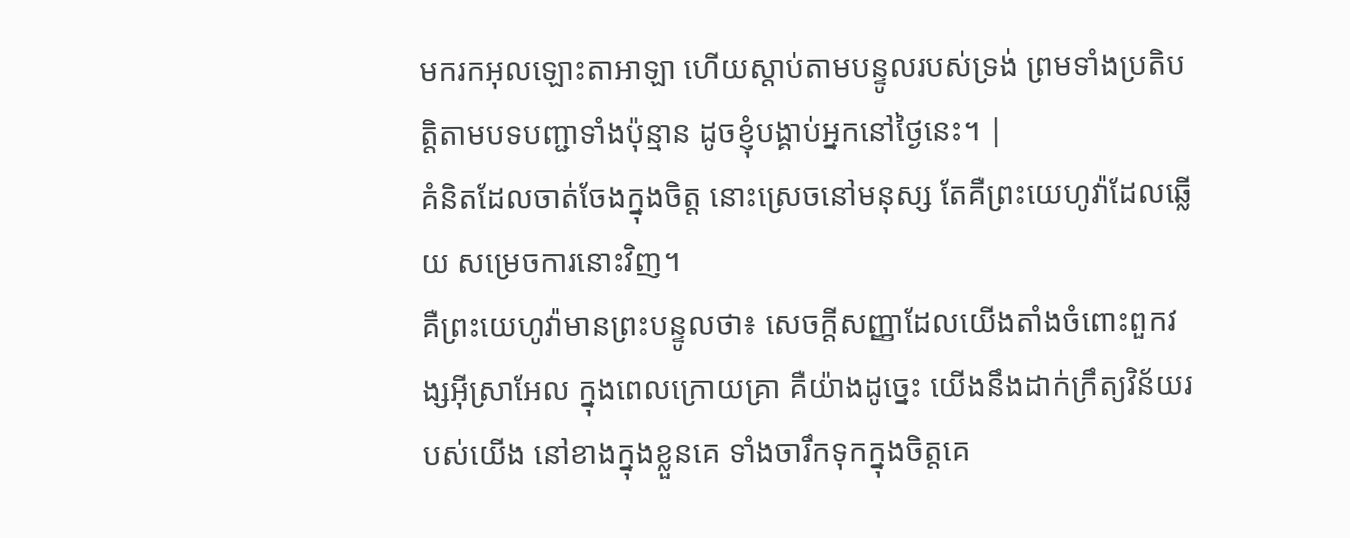មករកអុលឡោះតាអាឡា ហើយស្តាប់តាមបន្ទូលរបស់ទ្រង់ ព្រមទាំងប្រតិបត្តិតាមបទបញ្ជាទាំងប៉ុន្មាន ដូចខ្ញុំបង្គាប់អ្នកនៅថ្ងៃនេះ។ |
គំនិតដែលចាត់ចែងក្នុងចិត្ត នោះស្រេចនៅមនុស្ស តែគឺព្រះយេហូវ៉ាដែលឆ្លើយ សម្រេចការនោះវិញ។
គឺព្រះយេហូវ៉ាមានព្រះបន្ទូលថា៖ សេចក្ដីសញ្ញាដែលយើងតាំងចំពោះពួកវង្សអ៊ីស្រាអែល ក្នុងពេលក្រោយគ្រា គឺយ៉ាងដូច្នេះ យើងនឹងដាក់ក្រឹត្យវិន័យរបស់យើង នៅខាងក្នុងខ្លួនគេ ទាំងចារឹកទុកក្នុងចិត្តគេ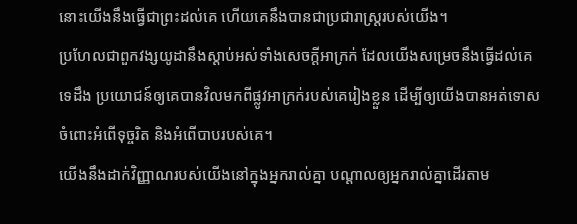នោះយើងនឹងធ្វើជាព្រះដល់គេ ហើយគេនឹងបានជាប្រជារាស្ត្ររបស់យើង។
ប្រហែលជាពួកវង្សយូដានឹងស្តាប់អស់ទាំងសេចក្ដីអាក្រក់ ដែលយើងសម្រេចនឹងធ្វើដល់គេទេដឹង ប្រយោជន៍ឲ្យគេបានវិលមកពីផ្លូវអាក្រក់របស់គេរៀងខ្លួន ដើម្បីឲ្យយើងបានអត់ទោសចំពោះអំពើទុច្ចរិត និងអំពើបាបរបស់គេ។
យើងនឹងដាក់វិញ្ញាណរបស់យើងនៅក្នុងអ្នករាល់គ្នា បណ្ដាលឲ្យអ្នករាល់គ្នាដើរតាម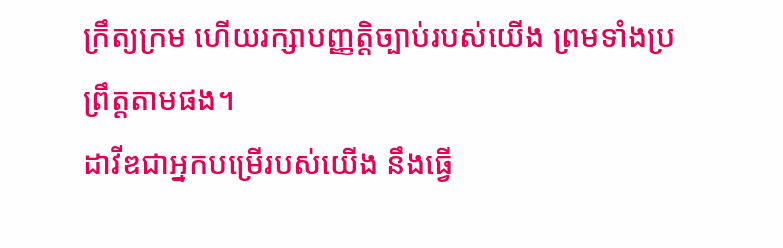ក្រឹត្យក្រម ហើយរក្សាបញ្ញត្តិច្បាប់របស់យើង ព្រមទាំងប្រព្រឹត្តតាមផង។
ដាវីឌជាអ្នកបម្រើរបស់យើង នឹងធ្វើ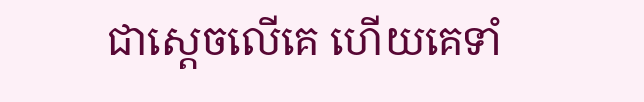ជាស្តេចលើគេ ហើយគេទាំ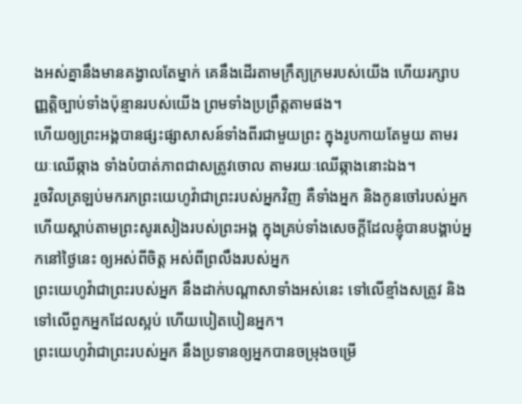ងអស់គ្នានឹងមានគង្វាលតែម្នាក់ គេនឹងដើរតាមក្រឹត្យក្រមរបស់យើង ហើយរក្សាបញ្ញត្តិច្បាប់ទាំងប៉ុន្មានរបស់យើង ព្រមទាំងប្រព្រឹត្តតាមផង។
ហើយឲ្យព្រះអង្គបានផ្សះផ្សាសាសន៍ទាំងពីរជាមួយព្រះ ក្នុងរូបកាយតែមួយ តាមរយៈឈើឆ្កាង ទាំងបំបាត់ភាពជាសត្រូវចោល តាមរយៈឈើឆ្កាងនោះឯង។
រួចវិលត្រឡប់មករកព្រះយេហូវ៉ាជាព្រះរបស់អ្នកវិញ គឺទាំងអ្នក និងកូនចៅរបស់អ្នក ហើយស្តាប់តាមព្រះសូរសៀងរបស់ព្រះអង្គ ក្នុងគ្រប់ទាំងសេចក្ដីដែលខ្ញុំបានបង្គាប់អ្នកនៅថ្ងៃនេះ ឲ្យអស់ពីចិត្ត អស់ពីព្រលឹងរបស់អ្នក
ព្រះយេហូវ៉ាជាព្រះរបស់អ្នក នឹងដាក់បណ្ដាសាទាំងអស់នេះ ទៅលើខ្មាំងសត្រូវ និងទៅលើពួកអ្នកដែលស្អប់ ហើយបៀតបៀនអ្នក។
ព្រះយេហូវ៉ាជាព្រះរបស់អ្នក នឹងប្រទានឲ្យអ្នកបានចម្រុងចម្រើ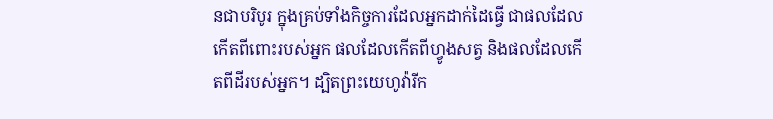នជាបរិបូរ ក្នុងគ្រប់ទាំងកិច្ចការដែលអ្នកដាក់ដៃធ្វើ ជាផលដែលកើតពីពោះរបស់អ្នក ផលដែលកើតពីហ្វូងសត្វ និងផលដែលកើតពីដីរបស់អ្នក។ ដ្បិតព្រះយេហូវ៉ារីក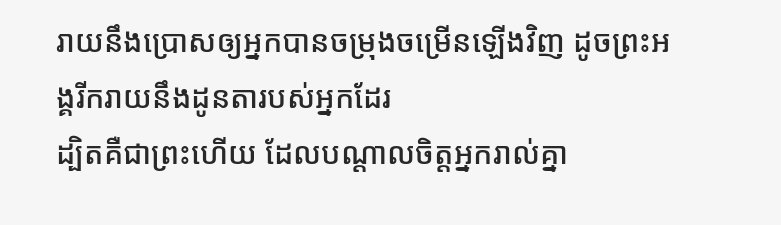រាយនឹងប្រោសឲ្យអ្នកបានចម្រុងចម្រើនឡើងវិញ ដូចព្រះអង្គរីករាយនឹងដូនតារបស់អ្នកដែរ
ដ្បិតគឺជាព្រះហើយ ដែលបណ្តាលចិត្តអ្នករាល់គ្នា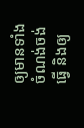ឲ្យមានទាំងចំណង់ចង់ធ្វើ និងឲ្យ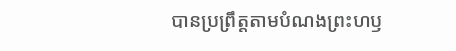បានប្រព្រឹត្តតាមបំណងព្រះហឫ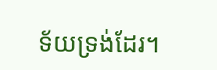ទ័យទ្រង់ដែរ។